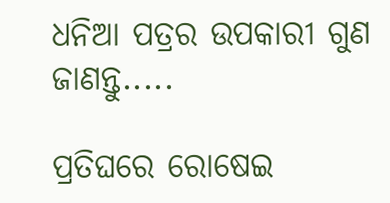ଧନିଆ ପତ୍ରର ଉପକାରୀ ଗୁଣ ଜାଣନ୍ତୁ.....

ପ୍ରତିଘରେ ରୋଷେଇ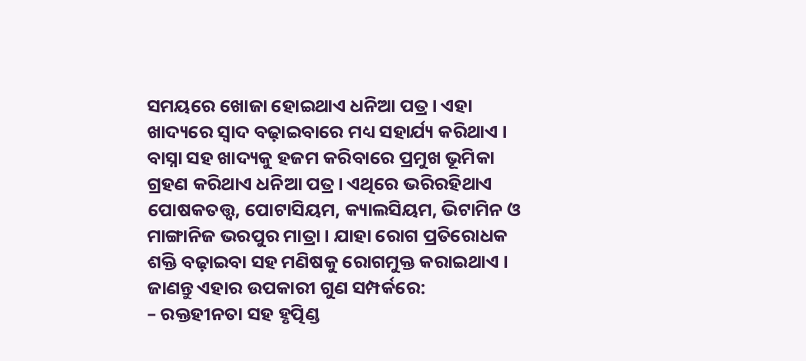ସମୟରେ ଖୋଜା ହୋଇଥାଏ ଧନିଆ ପତ୍ର । ଏହା ଖାଦ୍ୟରେ ସ୍ୱାଦ ବଢ଼ାଇବାରେ ମଧ୍ୟ ସହାର୍ଯ୍ୟ କରିଥାଏ । ବାସ୍ନା ସହ ଖାଦ୍ୟକୁ ହଜମ କରିବାରେ ପ୍ରମୁଖ ଭୂମିକା ଗ୍ରହଣ କରିଥାଏ ଧନିଆ ପତ୍ର । ଏଥିରେ ଭରିରହିଥାଏ ପୋଷକତତ୍ତ୍ୱ, ପୋଟାସିୟମ, କ୍ୟାଲସିୟମ, ଭିଟାମିନ ଓ ମାଙ୍ଗାନିଜ ଭରପୁର ମାତ୍ରା । ଯାହା ରୋଗ ପ୍ରତିରୋଧକ ଶକ୍ତି ବଢ଼ାଇବା ସହ ମଣିଷକୁ ରୋଗମୁକ୍ତ କରାଇଥାଏ । ଜାଣନ୍ତୁ ଏହାର ଉପକାରୀ ଗୁଣ ସମ୍ପର୍କରେ:
– ରକ୍ତହୀନତା ସହ ହୃତ୍ପିଣ୍ଡ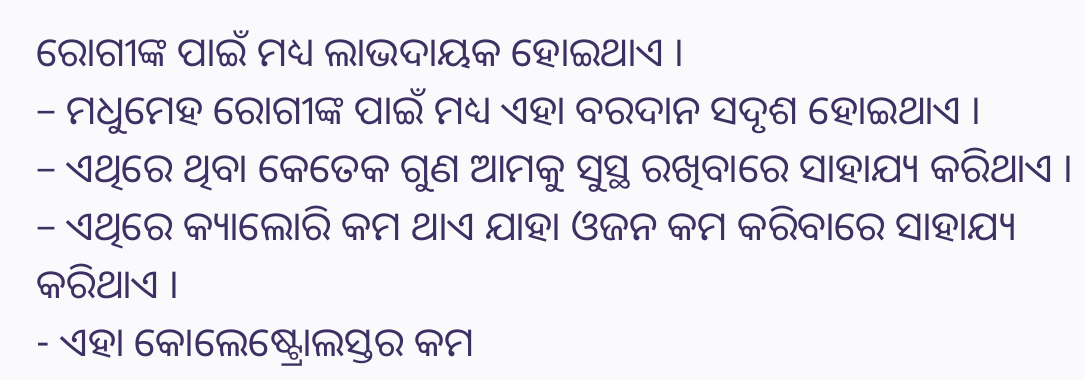ରୋଗୀଙ୍କ ପାଇଁ ମଧ୍ୟ ଲାଭଦାୟକ ହୋଇଥାଏ ।
– ମଧୁମେହ ରୋଗୀଙ୍କ ପାଇଁ ମଧ୍ୟ ଏହା ବରଦାନ ସଦୃଶ ହୋଇଥାଏ ।
– ଏଥିରେ ଥିବା କେତେକ ଗୁଣ ଆମକୁ ସୁସ୍ଥ ରଖିବାରେ ସାହାଯ୍ୟ କରିଥାଏ ।
– ଏଥିରେ କ୍ୟାଲୋରି କମ ଥାଏ ଯାହା ଓଜନ କମ କରିବାରେ ସାହାଯ୍ୟ କରିଥାଏ ।
- ଏହା କୋଲେଷ୍ଟ୍ରୋଲସ୍ତର କମ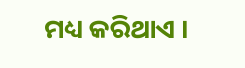ମଧ୍ୟ କରିଥାଏ ।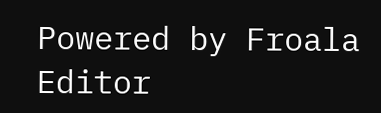Powered by Froala Editor